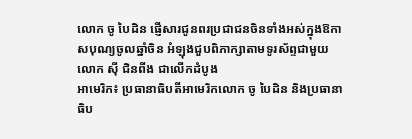លោក ចូ បៃដិន ផ្ញើសារជូនពរប្រជាជនចិនទាំងអស់ក្នុងឱកាសបុណ្យចូលឆ្នាំចិន អំឡុងជួបពិភាក្សាតាមទូរស័ព្ទជាមួយលោក ស៊ី ជិនពីង ជាលើកដំបូង
អាមេរិក៖ ប្រធានាធិបតីអាមេរិកលោក ចូ បៃដិន និងប្រធានាធិប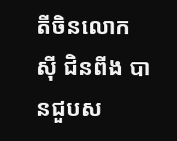តីចិនលោក ស៊ី ជិនពីង បានជួបស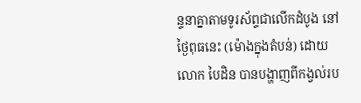ន្ទនាគ្នាតាមទូរស័ព្ទជាលើកដំបូង នៅថ្ងៃពុធនេះ (ម៉ោងក្នុងតំបន់) ដោយលោក បៃដិន បានបង្ហាញពីកង្វល់រប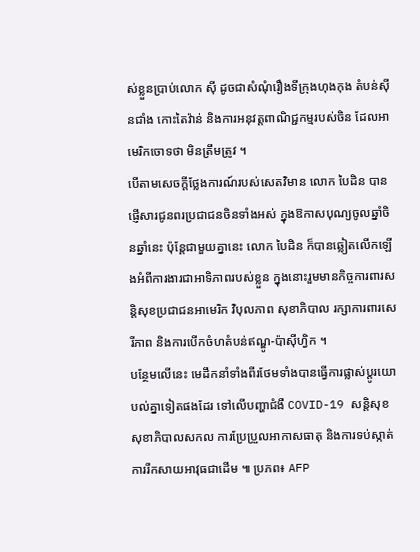ស់ខ្លួនប្រាប់លោក ស៊ី ដូចជាសំណុំរឿងទីក្រុងហុងកុង តំបន់ស៊ីនជាំង កោះតៃវ៉ាន់ និងការអនុវត្តពាណិជ្ជកម្មរបស់ចិន ដែលអាមេរិកចោទថា មិនត្រឹមត្រូវ ។
បើតាមសេចក្តីថ្លែងការណ៍របស់សេតវិមាន លោក បៃដិន បានផ្ញើសារជូនពរប្រជាជនចិនទាំងអស់ ក្នុងឱកាសបុណ្យចូលឆ្នាំចិនឆ្នាំនេះ ប៉ុន្តែជាមួយគ្នានេះ លោក បៃដិន ក៏បានឆ្លៀតលើកឡើងអំពីការងារជាអាទិភាពរបស់ខ្លួន ក្នុងនោះរួមមានកិច្ចការពារសន្តិសុខប្រជាជនអាមេរិក វិបុលភាព សុខាភិបាល រក្សាការពារសេរីភាព និងការបើកចំហតំបន់ឥណ្ឌូ-ប៉ាស៊ីហ្វិក ។
បន្ថែមលើនេះ មេដឹកនាំទាំងពីរថែមទាំងបានធ្វើការផ្លាស់ប្ដូរយោបល់គ្នាទៀតផងដែរ ទៅលើបញ្ហាជំងឺ COVID-19 សន្តិសុខសុខាភិបាលសកល ការប្រែប្រួលអាកាសធាតុ និងការទប់ស្កាត់ការរីកសាយអាវុធជាដើម ៕ ប្រភព៖ AFP